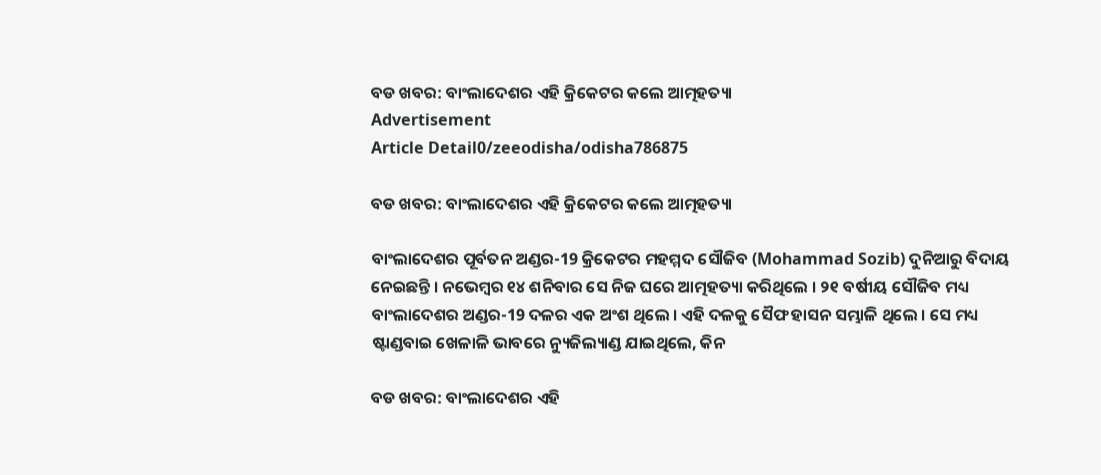ବଡ ଖବର: ବାଂଲାଦେଶର ଏହି କ୍ରିକେଟର କଲେ ଆତ୍ମହତ୍ୟା
Advertisement
Article Detail0/zeeodisha/odisha786875

ବଡ ଖବର: ବାଂଲାଦେଶର ଏହି କ୍ରିକେଟର କଲେ ଆତ୍ମହତ୍ୟା

ବାଂଲାଦେଶର ପୂର୍ବତନ ଅଣ୍ଡର-19 କ୍ରିକେଟର ମହମ୍ମଦ ସୌଜିବ (Mohammad Sozib) ଦୁନିଆରୁ ବିଦାୟ ନେଇଛନ୍ତି । ନଭେମ୍ବର ୧୪ ଶନିବାର ସେ ନିଜ ଘରେ ଆତ୍ମହତ୍ୟା କରିଥିଲେ । ୨୧ ବର୍ଷୀୟ ସୌଜିବ ମଧ୍ୟ ବାଂଲାଦେଶର ଅଣ୍ଡର-19 ଦଳର ଏକ ଅଂଶ ଥିଲେ । ଏହି ଦଳକୁ ସୈଫ ହାସନ ସମ୍ଭାଳି ଥିଲେ । ସେ ମଧ୍ୟ ଷ୍ଟାଣ୍ଡବାଇ ଖେଳାଳି ଭାବରେ ନ୍ୟୁଜିଲ୍ୟାଣ୍ଡ ଯାଇଥିଲେ, କିନ

ବଡ ଖବର: ବାଂଲାଦେଶର ଏହି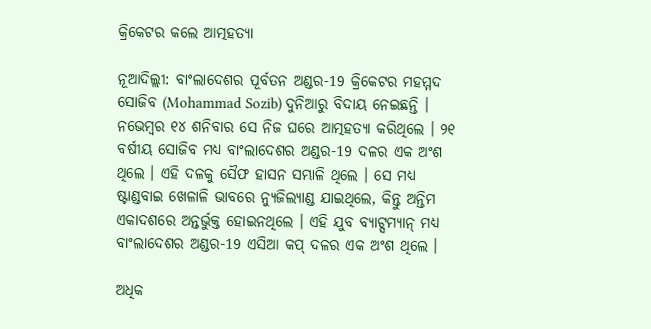କ୍ରିକେଟର କଲେ ଆତ୍ମହତ୍ୟା

ନୂଆଦିଲ୍ଲୀ: ବାଂଲାଦେଶର ପୂର୍ବତନ ଅଣ୍ଡର-19 କ୍ରିକେଟର ମହମ୍ମଦ ସୋଜିବ (Mohammad Sozib) ଦୁନିଆରୁ ବିଦାୟ ନେଇଛନ୍ତି । ନଭେମ୍ବର ୧୪ ଶନିବାର ସେ ନିଜ ଘରେ ଆତ୍ମହତ୍ୟା କରିଥିଲେ । ୨୧ ବର୍ଷୀୟ ସୋଜିବ ମଧ୍ୟ ବାଂଲାଦେଶର ଅଣ୍ଡର-19 ଦଳର ଏକ ଅଂଶ ଥିଲେ । ଏହି ଦଳକୁ ସୈଫ ହାସନ ସମ୍ଭାଳି ଥିଲେ । ସେ ମଧ୍ୟ ଷ୍ଟାଣ୍ଡବାଇ ଖେଳାଳି ଭାବରେ ନ୍ୟୁଜିଲ୍ୟାଣ୍ଡ ଯାଇଥିଲେ, କିନ୍ତୁ ଅନ୍ତିମ ଏକାଦଶରେ ଅନ୍ତର୍ଭୁକ୍ତ ହୋଇନଥିଲେ । ଏହି ଯୁବ ବ୍ୟାଟ୍ସମ୍ୟାନ୍ ମଧ୍ୟ ବାଂଲାଦେଶର ଅଣ୍ଡର-19 ଏସିଆ କପ୍ ଦଳର ଏକ ଅଂଶ ଥିଲେ ।

ଅଧିକ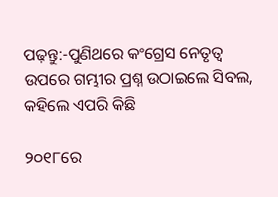ପଢ଼ନ୍ତୁ:-ପୁଣିଥରେ କଂଗ୍ରେସ ନେତୃତ୍ୱ ଉପରେ ଗମ୍ଭୀର ପ୍ରଶ୍ନ ଉଠାଇଲେ ସିବଲ, କହିଲେ ଏପରି କିଛି

୨୦୧୮ରେ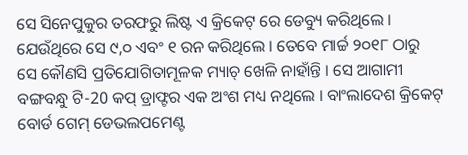ସେ ସିନେପୁକୁର ତରଫରୁ ଲିଷ୍ଟ ଏ କ୍ରିକେଟ୍ ରେ ଡେବ୍ୟୁ କରିଥିଲେ । ଯେଉଁଥିରେ ସେ ୯,୦ ଏବଂ ୧ ରନ କରିଥିଲେ । ତେବେ ମାର୍ଚ୍ଚ ୨୦୧୮ ଠାରୁ ସେ କୌଣସି ପ୍ରତିଯୋଗିତାମୂଳକ ମ୍ୟାଚ୍ ଖେଳି ନାହାଁନ୍ତି । ସେ ଆଗାମୀ ବଙ୍ଗବନ୍ଧୁ ଟି-20 କପ୍ ଡ୍ରାଫ୍ଟର ଏକ ଅଂଶ ମଧ୍ୟ ନଥିଲେ । ବାଂଲାଦେଶ କ୍ରିକେଟ୍ ବୋର୍ଡ ଗେମ୍ ଡେଭଲପମେଣ୍ଟ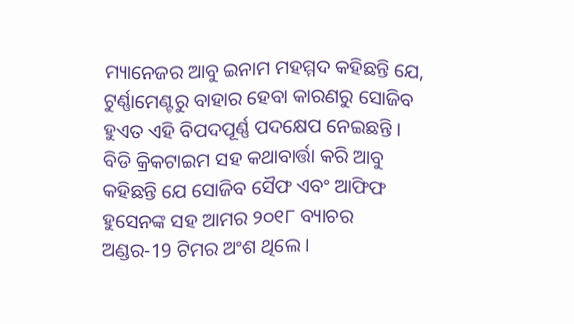ମ୍ୟାନେଜର ଆବୁ ଇନାମ ମହମ୍ମଦ କହିଛନ୍ତି ଯେ, ଟୁର୍ଣ୍ଣାମେଣ୍ଟରୁ ବାହାର ହେବା କାରଣରୁ ସୋଜିବ ହୁଏତ ଏହି ବିପଦପୂର୍ଣ୍ଣ ପଦକ୍ଷେପ ନେଇଛନ୍ତି । ବିଡି କ୍ରିକଟାଇମ ସହ କଥାବାର୍ତ୍ତା କରି ଆବୁ କହିଛନ୍ତି ଯେ ସୋଜିବ ସୈଫ ଏବଂ ଆଫିଫ ହୁସେନଙ୍କ ସହ ଆମର ୨୦୧୮ ବ୍ୟାଚର ଅଣ୍ଡର-19 ଟିମର ଅଂଶ ଥିଲେ ।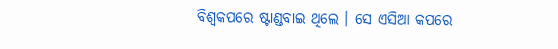ବିଶ୍ୱକପରେ ଷ୍ଟାଣ୍ଡବାଇ ଥିଲେ । ସେ ଏସିଆ କପରେ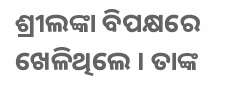ଶ୍ରୀଲଙ୍କା ବିପକ୍ଷରେ ଖେଳିଥିଲେ । ତାଙ୍କ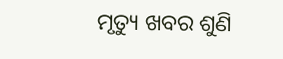ମୃତ୍ୟୁ ଖବର ଶୁଣି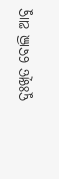ଦୁଃଖିତ ବୋଲି ଆବୁ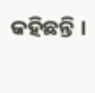କହିଛନ୍ତି ।